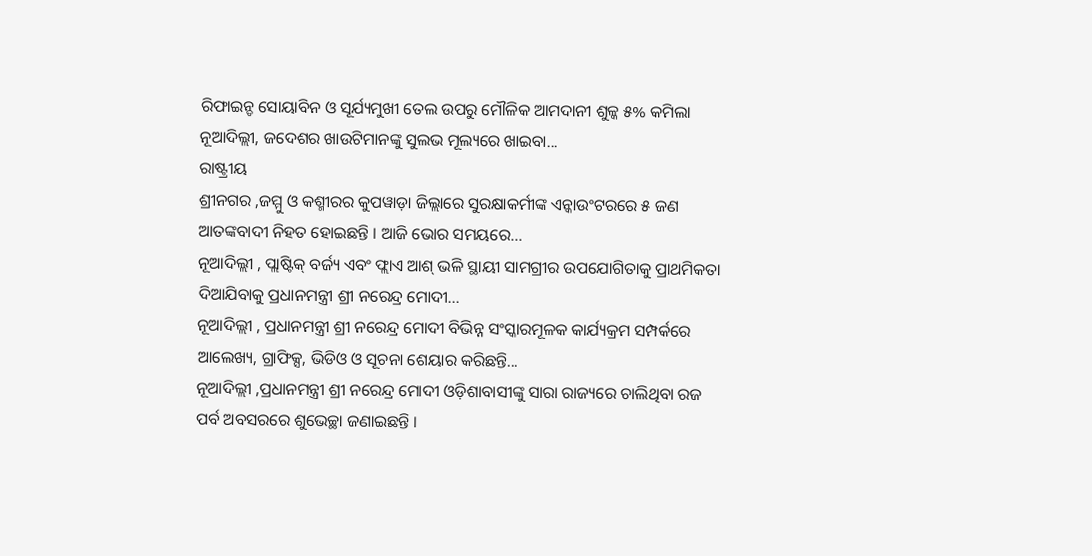ରିଫାଇନ୍ଡ ସୋୟାବିନ ଓ ସୂର୍ଯ୍ୟମୁଖୀ ତେଲ ଉପରୁ ମୌଳିକ ଆମଦାନୀ ଶୁଳ୍କ ୫% କମିଲା ନୂଆଦିଲ୍ଲୀ, ଜଦେଶର ଖାଉଟିମାନଙ୍କୁ ସୁଲଭ ମୂଲ୍ୟରେ ଖାଇବା...
ରାଷ୍ଟ୍ରୀୟ
ଶ୍ରୀନଗର ,ଜମ୍ମୁ ଓ କଶ୍ମୀରର କୁପୱାଡ଼ା ଜିଲ୍ଲାରେ ସୁରକ୍ଷାକର୍ମୀଙ୍କ ଏନ୍କାଉଂଟରରେ ୫ ଜଣ ଆତଙ୍କବାଦୀ ନିହତ ହୋଇଛନ୍ତି । ଆଜି ଭୋର ସମୟରେ...
ନୂଆଦିଲ୍ଲୀ , ପ୍ଲାଷ୍ଟିକ୍ ବର୍ଜ୍ୟ ଏବଂ ଫ୍ଲାଏ ଆଶ୍ ଭଳି ସ୍ଥାୟୀ ସାମଗ୍ରୀର ଉପଯୋଗିତାକୁ ପ୍ରାଥମିକତା ଦିଆଯିବାକୁ ପ୍ରଧାନମନ୍ତ୍ରୀ ଶ୍ରୀ ନରେନ୍ଦ୍ର ମୋଦୀ...
ନୂଆଦିଲ୍ଲୀ , ପ୍ରଧାନମନ୍ତ୍ରୀ ଶ୍ରୀ ନରେନ୍ଦ୍ର ମୋଦୀ ବିଭିନ୍ନ ସଂସ୍କାରମୂଳକ କାର୍ଯ୍ୟକ୍ରମ ସମ୍ପର୍କରେ ଆଲେଖ୍ୟ, ଗ୍ରାଫିକ୍ସ, ଭିଡିଓ ଓ ସୂଚନା ଶେୟାର କରିଛନ୍ତି...
ନୂଆଦିଲ୍ଲୀ ,ପ୍ରଧାନମନ୍ତ୍ରୀ ଶ୍ରୀ ନରେନ୍ଦ୍ର ମୋଦୀ ଓଡ଼ିଶାବାସୀଙ୍କୁ ସାରା ରାଜ୍ୟରେ ଚାଲିଥିବା ରଜ ପର୍ବ ଅବସରରେ ଶୁଭେଚ୍ଛା ଜଣାଇଛନ୍ତି ।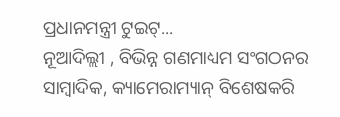ପ୍ରଧାନମନ୍ତ୍ରୀ ଟୁଇଟ୍...
ନୂଆଦିଲ୍ଲୀ , ବିଭିନ୍ନ ଗଣମାଧ୍ୟମ ସଂଗଠନର ସାମ୍ବାଦିକ, କ୍ୟାମେରାମ୍ୟାନ୍ ବିଶେଷକରି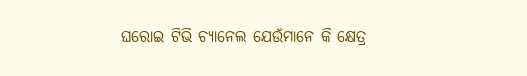ଘରୋଇ ଟିଭି ଚ୍ୟାନେଲ ଯେଉଁମାନେ କି କ୍ଷେତ୍ର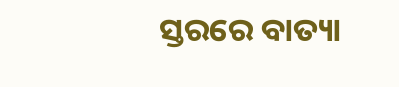ସ୍ତରରେ ବାତ୍ୟା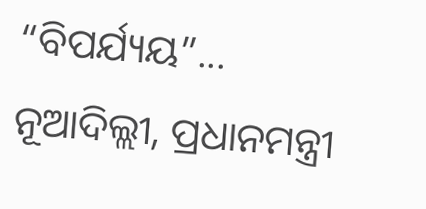“ବିପର୍ଯ୍ୟୟ”...
ନୂଆଦିଲ୍ଲୀ, ପ୍ରଧାନମନ୍ତ୍ରୀ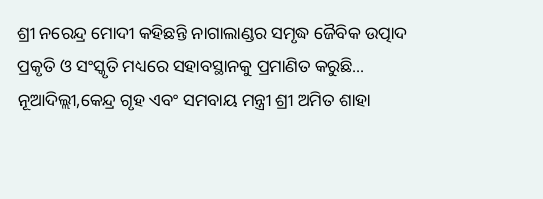ଶ୍ରୀ ନରେନ୍ଦ୍ର ମୋଦୀ କହିଛନ୍ତି ନାଗାଲାଣ୍ଡର ସମୃଦ୍ଧ ଜୈବିକ ଉତ୍ପାଦ ପ୍ରକୃତି ଓ ସଂସ୍କୃତି ମଧ୍ୟରେ ସହାବସ୍ଥାନକୁ ପ୍ରମାଣିତ କରୁଛି...
ନୂଆଦିଲ୍ଲୀ,କେନ୍ଦ୍ର ଗୃହ ଏବଂ ସମବାୟ ମନ୍ତ୍ରୀ ଶ୍ରୀ ଅମିତ ଶାହା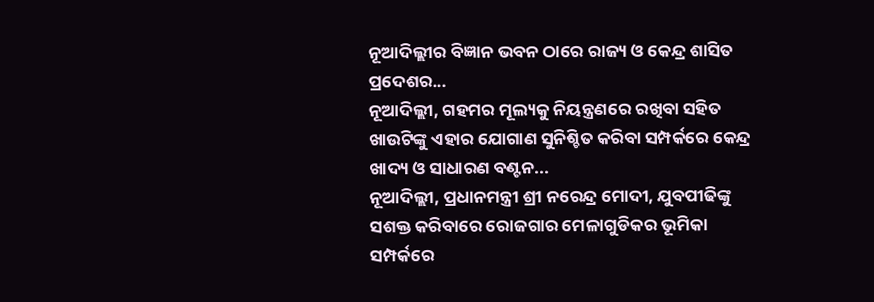ନୂଆଦିଲ୍ଲୀର ବିଜ୍ଞାନ ଭବନ ଠାରେ ରାଜ୍ୟ ଓ କେନ୍ଦ୍ର ଶାସିତ ପ୍ରଦେଶର...
ନୂଆଦିଲ୍ଲୀ, ଗହମର ମୂଲ୍ୟକୁ ନିୟନ୍ତ୍ରଣରେ ରଖିବା ସହିତ ଖାଉଟିଙ୍କୁ ଏହାର ଯୋଗାଣ ସୁନିଶ୍ଚିତ କରିବା ସମ୍ପର୍କରେ କେନ୍ଦ୍ର ଖାଦ୍ୟ ଓ ସାଧାରଣ ବଣ୍ଟନ...
ନୂଆଦିଲ୍ଲୀ, ପ୍ରଧାନମନ୍ତ୍ରୀ ଶ୍ରୀ ନରେନ୍ଦ୍ର ମୋଦୀ, ଯୁବପୀଢିଙ୍କୁ ସଶକ୍ତ କରିବାରେ ରୋଜଗାର ମେଳାଗୁଡିକର ଭୂମିକା ସମ୍ପର୍କରେ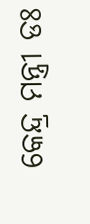କେନ୍ଦ୍ର ମନ୍ତ୍ରୀ ଡଃ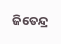ଜିତେନ୍ଦ୍ର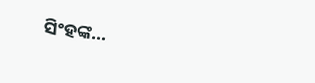ସିଂହଙ୍କ...